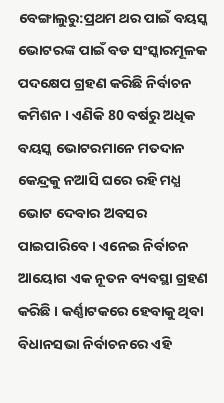ବେଙ୍ଗାଲୁରୁ:ପ୍ରଥମ ଥର ପାଇଁ ବୟସ୍କ ଭୋଟରଙ୍କ ପାଇଁ ବଡ ସଂସ୍କାରମୂଳକ ପଦକ୍ଷେପ ଗ୍ରହଣ କରିଛି ନିର୍ବାଚନ କମିଶନ । ଏଣିକି 80 ବର୍ଷରୁ ଅଧିକ ବୟସ୍କ ଭୋଟରମାନେ ମତଦାନ କେନ୍ଦ୍ରକୁ ନଆସି ଘରେ ରହି ମଧ୍ଯ ଭୋଟ ଦେବାର ଅବସର ପାଇପାରିବେ । ଏନେଇ ନିର୍ବାଚନ ଆୟୋଗ ଏକ ନୂତନ ବ୍ୟବସ୍ଥା ଗ୍ରହଣ କରିଛି । କର୍ଣ୍ଣାଟକରେ ହେବାକୁ ଥିବା ବିଧାନସଭା ନିର୍ବାଚନରେ ଏହି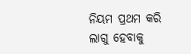ନିୟମ ପ୍ରଥମ କରି ଲାଗୁ ହେବାକୁ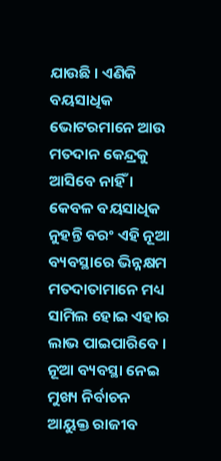ଯାଉଛି । ଏଣିକି ବୟସାଧିକ ଭୋଟରମାନେ ଆଉ ମତଦାନ କେନ୍ଦ୍ରକୁ ଆସିବେ ନାହିଁ । କେବଳ ବୟସାଧିକ ନୁହନ୍ତି ବରଂ ଏହି ନୂଆ ବ୍ୟବସ୍ଥାରେ ଭିନ୍ନକ୍ଷମ ମତଦାତାମାନେ ମଧ୍ୟ ସାମିଲ ହୋଇ ଏହାର ଲାଭ ପାଇପାରିବେ ।
ନୂଆ ବ୍ୟବସ୍ଥା ନେଇ ମୁଖ୍ୟ ନିର୍ବାଚନ ଆୟୁକ୍ତ ରାଜୀବ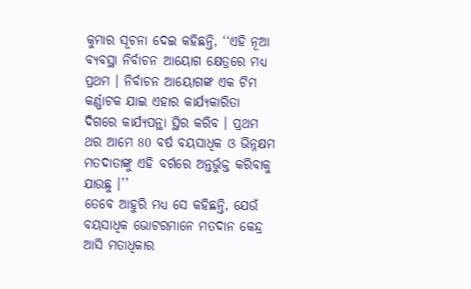କୁମାର ସୂଚନା ଦେଇ କହିଛନ୍ତି, ‘‘ଏହି ନୂଆ ବ୍ୟବସ୍ଥା ନିର୍ବାଚନ ଆୟୋଗ କ୍ଷେତ୍ରରେ ମଧ୍ୟ ପ୍ରଥମ । ନିର୍ବାଚନ ଆୟୋଗଙ୍କ ଏକ ଟିମ କର୍ଣ୍ଣାଟକ ଯାଇ ଏହାର କାର୍ଯ୍ୟକାରିତା ଦିଗରେ କାର୍ଯ୍ୟପନ୍ଥା ସ୍ଥିର କରିବ । ପ୍ରଥମ ଥର ଆମେ 80 ବର୍ଷ ବୟସାଧିକ ଓ ଭିନ୍ନକ୍ଷମ ମତଦାତାଙ୍କୁ ଏହି ବର୍ଗରେ ଅନ୍ତର୍ଭୁକ୍ତ କରିବାକୁ ଯାଉଛୁ ।’’
ତେବେ ଆହୁରି ମଧ୍ୟ ସେ କହିଛନ୍ତି, ଯେଉଁ ବୟସାଧିକ ଭୋଟରମାନେ ମତଦାନ କେନ୍ଦ୍ର ଆସି ମତାଧିକାର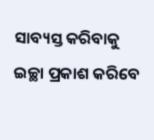ସାବ୍ୟସ୍ତ କରିବାକୁ ଇଚ୍ଛା ପ୍ରକାଶ କରିବେ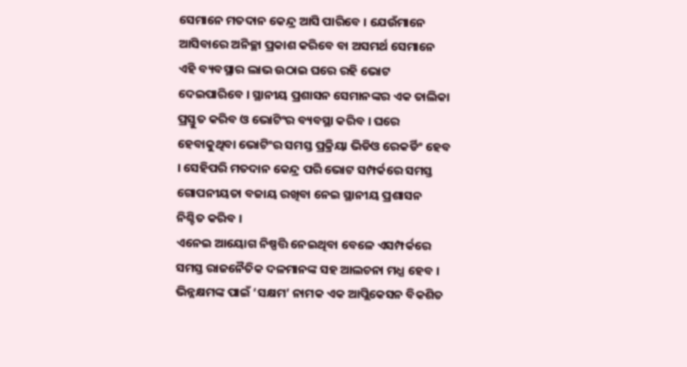ସେମାନେ ମତଦାନ କେନ୍ଦ୍ର ଆସି ପାରିବେ । ଯେଉଁମାନେ ଆସିବାରେ ଅନିଚ୍ଛା ପ୍ରକାଶ କରିବେ ବା ଅସମର୍ଥ ସେମାନେ ଏହି ବ୍ୟବସ୍ଥାର ଲାଭ ଉଠାଇ ଘରେ ରହି ଭୋଟ ଦେଇପାରିବେ । ସ୍ଥାନୀୟ ପ୍ରଶାସନ ସେମାନଙ୍କର ଏକ ତାଲିକା ପ୍ରସ୍ତୁତ କରିବ ଓ ଭୋଟିଂର ବ୍ୟବସ୍ଥା କରିବ । ଘରେ ହେବାକୁଥିବା ଭୋଟିଂର ସମସ୍ତ ପ୍ରକ୍ରିୟା ଭିଡିଓ ରେକର୍ଡିଂ ହେବ । ସେହିପରି ମତଦାନ କେନ୍ଦ୍ର ପରି ଭୋଟ ସମ୍ପର୍କରେ ସମସ୍ତ ଗୋପନୀୟତା ବଜାୟ ରଖିବା ନେଇ ସ୍ଥାନୀୟ ପ୍ରଶାସନ ନିଶ୍ଚିତ କରିବ ।
ଏନେଇ ଆୟୋଗ ନିଷ୍ପତ୍ତି ନେଇଥିବା ବେଳେ ଏସମ୍ପର୍କରେ ସମସ୍ତ ରାଜନୈତିକ ଦଳମାନଙ୍କ ସହ ଆଲଚନା ମଧ୍ଯ ହେବ । ଭିନ୍ନକ୍ଷମଙ୍କ ପାଇଁ ‘ସକ୍ଷମ’ ନାମକ ଏକ ଆପ୍ଲିକେସନ ବିକଶିତ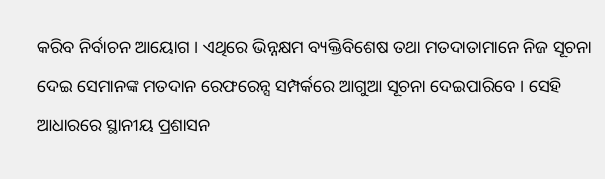କରିବ ନିର୍ବାଚନ ଆୟୋଗ । ଏଥିରେ ଭିନ୍ନକ୍ଷମ ବ୍ୟକ୍ତିବିଶେଷ ତଥା ମତଦାତାମାନେ ନିଜ ସୂଚନା ଦେଇ ସେମାନଙ୍କ ମତଦାନ ରେଫରେନ୍ସ ସମ୍ପର୍କରେ ଆଗୁଆ ସୂଚନା ଦେଇପାରିବେ । ସେହି ଆଧାରରେ ସ୍ଥାନୀୟ ପ୍ରଶାସନ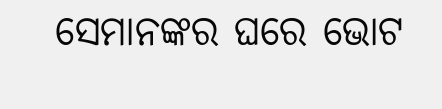ସେମାନଙ୍କର ଘରେ ଭୋଟ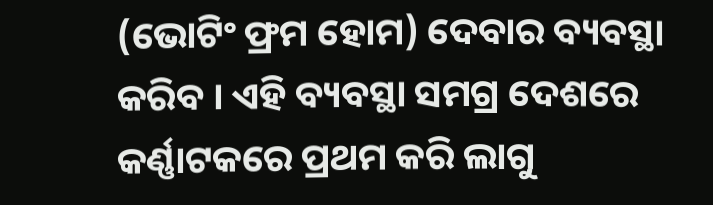(ଭୋଟିଂ ଫ୍ରମ ହୋମ) ଦେବାର ବ୍ୟବସ୍ଥା କରିବ । ଏହି ବ୍ୟବସ୍ଥା ସମଗ୍ର ଦେଶରେ କର୍ଣ୍ଣାଟକରେ ପ୍ରଥମ କରି ଲାଗୁ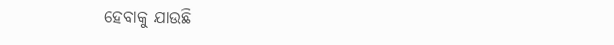ହେବାକୁ ଯାଉଛି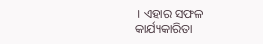। ଏହାର ସଫଳ କାର୍ଯ୍ୟକାରିତା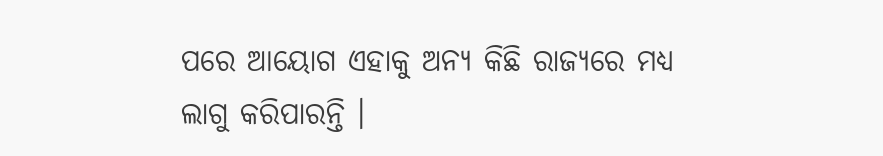ପରେ ଆୟୋଗ ଏହାକୁ ଅନ୍ୟ କିଛି ରାଜ୍ୟରେ ମଧ୍ୟ ଲାଗୁ କରିପାରନ୍ତି ।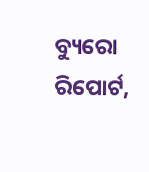ବ୍ୟୁରୋ ରିପୋର୍ଟ,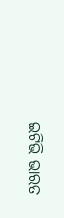ଇଟିଭି ଭାରତ